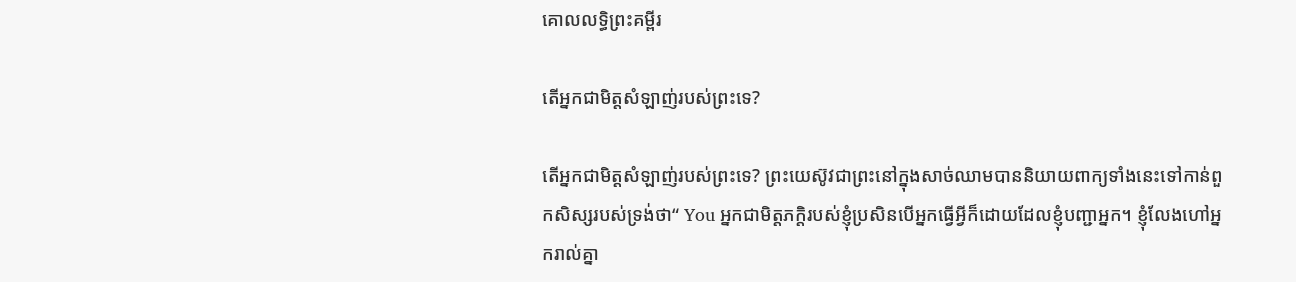គោលលទ្ធិព្រះគម្ពីរ

តើអ្នកជាមិត្ដសំឡាញ់របស់ព្រះទេ?

តើអ្នកជាមិត្ដសំឡាញ់របស់ព្រះទេ? ព្រះយេស៊ូវជាព្រះនៅក្នុងសាច់ឈាមបាននិយាយពាក្យទាំងនេះទៅកាន់ពួកសិស្សរបស់ទ្រង់ថា“ You អ្នកជាមិត្តភក្តិរបស់ខ្ញុំប្រសិនបើអ្នកធ្វើអ្វីក៏ដោយដែលខ្ញុំបញ្ជាអ្នក។ ខ្ញុំលែងហៅអ្នករាល់គ្នា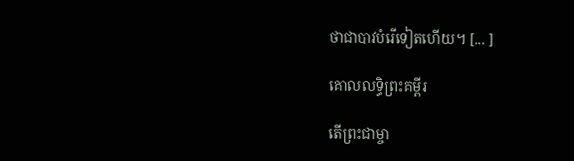ថាជាបាវបំរើទៀតហើយ។ [... ]

គោលលទ្ធិព្រះគម្ពីរ

តើព្រះជាម្ចា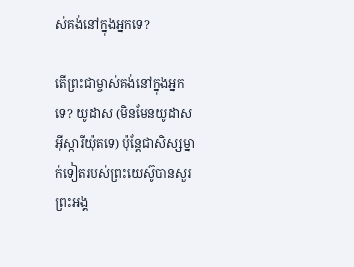ស់គង់នៅក្នុងអ្នកទេ?

តើព្រះជាម្ចាស់គង់នៅក្នុងអ្នកទេ? យូដាស (មិនមែនយូដាសអ៊ីស្ការីយ៉ុតទេ) ប៉ុន្តែជាសិស្សម្នាក់ទៀតរបស់ព្រះយេស៊ូបានសួរព្រះអង្គ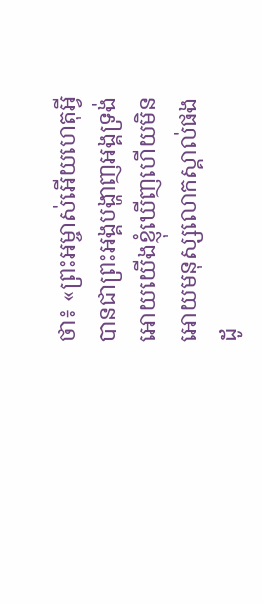ថា៖ «ព្រះអម្ចាស់អើយហេតុអ្វីបានជាព្រះអង្គបង្ហាញអង្គទ្រង់អោយយើងខ្ញុំឃើញហើយមិនអោយមនុស្សលោកស្គាល់ផងដូ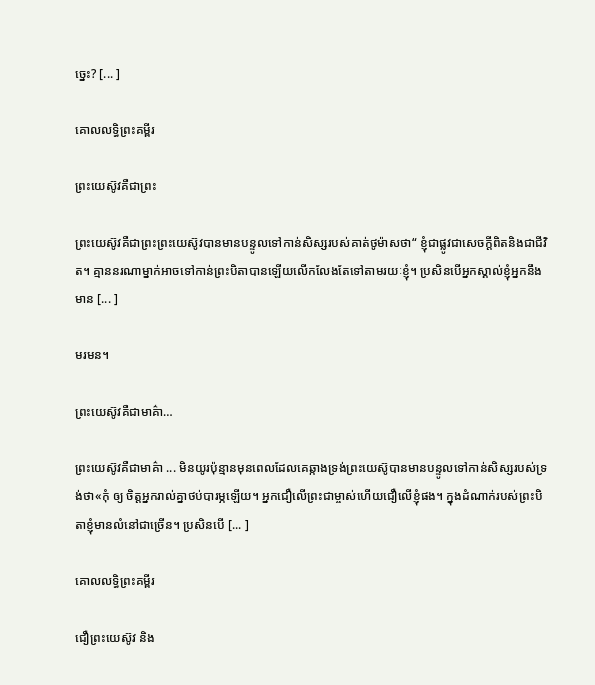ច្នេះ? [... ]

គោលលទ្ធិព្រះគម្ពីរ

ព្រះយេស៊ូវគឺជាព្រះ

ព្រះយេស៊ូវគឺជាព្រះព្រះយេស៊ូវបានមានបន្ទូលទៅកាន់សិស្សរបស់គាត់ថូម៉ាសថា“ ខ្ញុំជាផ្លូវជាសេចក្តីពិតនិងជាជីវិត។ គ្មាននរណាម្នាក់អាចទៅកាន់ព្រះបិតាបានឡើយលើកលែងតែទៅតាមរយៈខ្ញុំ។ ប្រសិនបើអ្នកស្គាល់ខ្ញុំអ្នកនឹងមាន [... ]

មរមន។

ព្រះយេស៊ូវគឺជាមាគ៌ា…

ព្រះយេស៊ូវគឺជាមាគ៌ា ... មិនយូរប៉ុន្មានមុនពេលដែលគេឆ្កាងទ្រង់ព្រះយេស៊ូបានមានបន្ទូលទៅកាន់សិស្សរបស់ទ្រង់ថា«កុំ ឲ្យ ចិត្តអ្នករាល់គ្នាថប់បារម្ភឡើយ។ អ្នកជឿលើព្រះជាម្ចាស់ហើយជឿលើខ្ញុំផង។ ក្នុងដំណាក់របស់ព្រះបិតាខ្ញុំមានលំនៅជាច្រើន។ ប្រសិនបើ [... ]

គោលលទ្ធិព្រះគម្ពីរ

ជឿព្រះយេស៊ូវ និង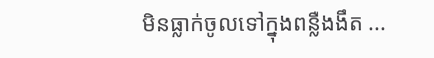មិនធ្លាក់ចូលទៅក្នុងពន្លឺងងឹត ...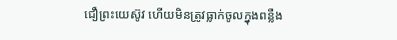ជឿព្រះយេស៊ូវ ហើយមិនត្រូវធ្លាក់ចូលក្នុងពន្លឺង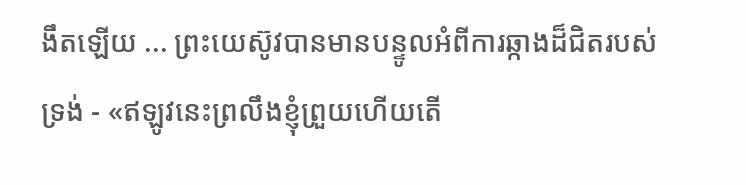ងឹតឡើយ ... ព្រះយេស៊ូវបានមានបន្ទូលអំពីការឆ្កាងដ៏ជិតរបស់ទ្រង់ - «ឥឡូវនេះព្រលឹងខ្ញុំព្រួយហើយតើ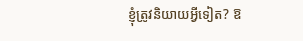ខ្ញុំត្រូវនិយាយអ្វីទៀត? ឱ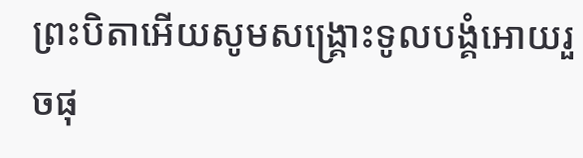ព្រះបិតាអើយសូមសង្គ្រោះទូលបង្គំអោយរួចផុ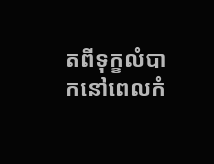តពីទុក្ខលំបាកនៅពេលកំ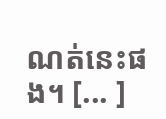ណត់នេះផង។ [... ]